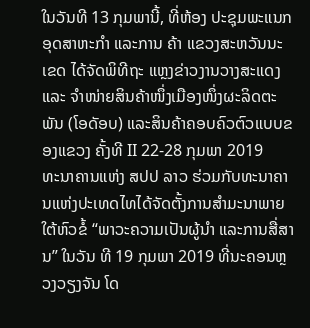ໃນວັນທີ 13 ກຸມພານີ້, ທີ່ຫ້ອງ ປະຊຸມພະແນກອຸດສາຫະກຳ ແລະການ ຄ້າ ແຂວງສະຫວັນນະເຂດ ໄດ້ຈັດພິທີຖະ ແຫຼງຂ່າວງານວາງສະແດງ ແລະ ຈຳໜ່າຍສິນຄ້າໜຶ່ງເມືອງໜຶ່ງຜະລິດຕະພັນ (ໂອດັອບ) ແລະສິນຄ້າຄອບຄົວຕົວແບບຂອງແຂວງ ຄັ້ງທີ II 22-28 ກຸມພາ 2019
ທະນາຄານແຫ່ງ ສປປ ລາວ ຮ່ວມກັບທະນາຄານແຫ່ງປະເທດໄທໄດ້ຈັດຕັ້ງການສຳມະນາພາຍໃຕ້ຫົວຂໍ້ “ພາວະຄວາມເປັນຜູ້ນຳ ແລະການສື່ສານ” ໃນວັນ ທີ 19 ກຸມພາ 2019 ທີ່ນະຄອນຫຼວງວຽງຈັນ ໂດ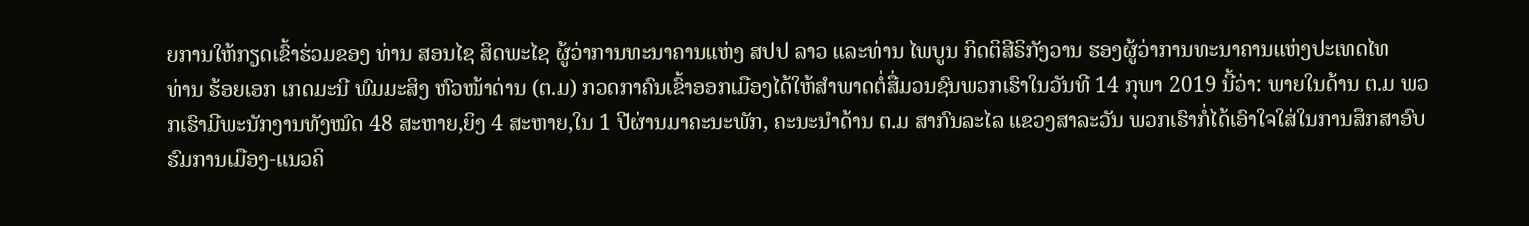ຍການໃຫ້ກຽດເຂົ້າຮ່ວມຂອງ ທ່ານ ສອນໄຊ ສິດພະໄຊ ຜູ້ວ່າການທະນາຄານແຫ່ງ ສປປ ລາວ ແລະທ່ານ ໄພບູນ ກິດຕິສີຣິກັງວານ ຮອງຜູ້ວ່າການທະນາຄານແຫ່ງປະເທດໄທ
ທ່ານ ຮ້ອຍເອກ ເກດມະນີ ພົມມະສິງ ຫົວໜ້າດ່ານ (ຕ.ມ) ກວດກາຄົນເຂົ້າອອກເມືອງໄດ້ໃຫ້ສຳພາດຕໍ່ສື່ມວນຊົນພວກເຮົາໃນວັນທີ 14 ກຸພາ 2019 ນີ້ວ່າ: ພາຍໃນດ້ານ ຕ.ມ ພວກເຮົາມີພະນັກງານທັງໝົດ 48 ສະຫາຍ,ຍິງ 4 ສະຫາຍ,ໃນ 1 ປີຜ່ານມາຄະນະພັກ, ຄະນະນຳດ້ານ ຕ.ມ ສາກົນລະໄລ ແຂວງສາລະວັນ ພວກເຮົາກໍ່ໄດ້ເອົາໃຈໃສ່ໃນການສຶກສາອົບຮົມການເມືອງ-ແນວຄິ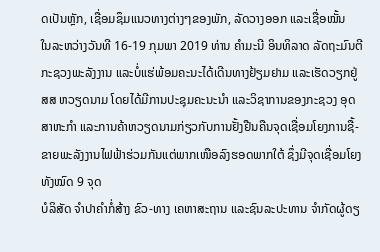ດເປັນຫຼັກ, ເຊື່ອມຊຶມແນວທາງຕ່າງໆຂອງພັກ, ລັດວາງອອກ ແລະເຊື່ອໝັ້ນ
ໃນລະຫວ່າງວັນທີ 16-19 ກຸມພາ 2019 ທ່ານ ຄຳມະນີ ອິນທິລາດ ລັດຖະມົນຕີກະຊວງພະລັງງານ ແລະບໍ່ແຮ່ພ້ອມຄະນະໄດ້ເດີນທາງຢ້ຽມຢາມ ແລະເຮັດວຽກຢູ່ ສສ ຫວຽດນາມ ໂດຍໄດ້ມີການປະຊຸມຄະນະນຳ ແລະວິຊາການຂອງກະຊວງ ອຸດສາຫະກຳ ແລະການຄ້າຫວຽດນາມກ່ຽວກັບການຢັ້ງຢືນຄືນຈຸດເຊື່ອມໂຍງການຊື້-ຂາຍພະລັງງານໄຟຟ້າຮ່ວມກັນແຕ່ພາກເໜືອລົງຮອດພາກໃຕ້ ຊຶ່ງມີຈຸດເຊື່ອມໂຍງທັງໝົດ 9 ຈຸດ
ບໍລິສັດ ຈໍາປາຄໍາກໍ່ສ້າງ ຂົວ-ທາງ ເຄຫາສະຖານ ແລະຊົນລະປະທານ ຈໍາກັດຜູ້ດຽ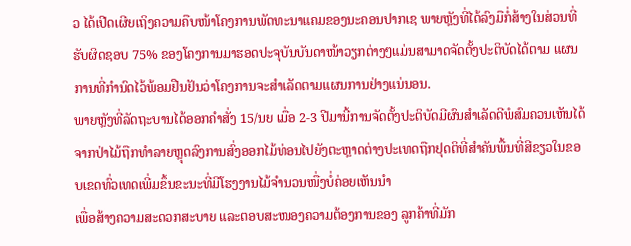ວ ໄດ້ເປີດເຜີຍເຖິງຄວາມຄືບໜ້າໂຄງການພັດທະນາແຄມຂອງນະຄອນປາກເຊ ພາຍຫຼັງທີ່ໄດ້ລົງມືກໍ່ສ້າງໃນສ່ວນທີ່ຮັບຜິດຊອບ 75% ຂອງໂຄງການມາຮອດປະຈຸບັນບັນດາໜ້າວຽກຕ່າງໆແມ່ນສາມາດຈັດຕັ້ງປະຕິບັດໄດ້ຕາມ ແຜນການທີ່ກໍານົດໄວ້ພ້ອມຢືນຢັນວ່າໂຄງການຈະສໍາເລັດຕາມແຜນການຢ່າງແນ່ນອນ.
ພາຍຫຼັງທີ່ລັດຖະບານໄດ້ອອກຄຳສັ່ງ 15/ນຍ ເມື່ອ 2-3 ປີມານີ້ການຈັດຕັ້ງປະຕິບັດມີຜົນສຳເລັດດີພໍສົມຄວນເຫັນໄດ້ຈາກປ່າໄມ້ຖືກທຳລາຍຫຼຸດລົງການສົ່ງອອກໄມ້ທ່ອນໄປຍັງຕະຫຼາດຕ່າງປະເທດຖືກຢຸດຕິທີ່ສຳຄັນພື້ນທີ່ສີຂຽວໃນຂອບເຂດທົ່ວເທດເພີ່ມຂຶ້ນຂະນະທີ່ມີໂຮງງານໄມ້ຈຳນວນໜື່ງບໍ່ຄ່ອຍເຫັນນຳ
ເພື່ອສ້າງຄວາມສະດວກສະບາຍ ແລະຕອບສະໜອງຄວາມຕ້ອງການຂອງ ລູກຄ້າທີ່ມັກ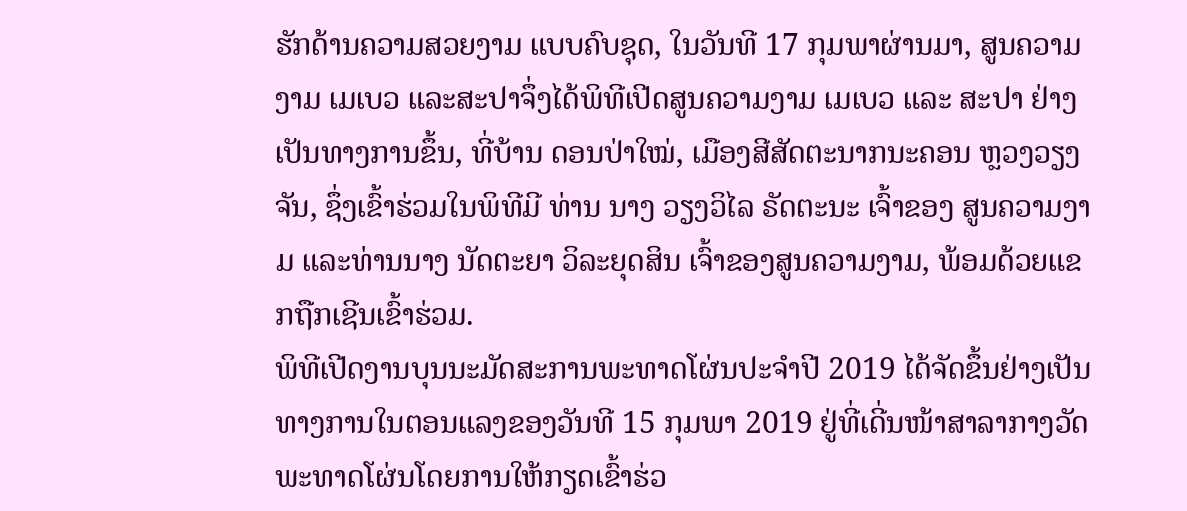ຮັກດ້ານຄວາມສວຍງາມ ແບບຄົບຊຸດ, ໃນວັນທີ 17 ກຸມພາຜ່ານມາ, ສູນຄວາມງາມ ເມເບວ ແລະສະປາຈຶ່ງໄດ້ພິທີເປີດສູນຄວາມງາມ ເມເບວ ແລະ ສະປາ ຢ່າງເປັນທາງການຂຶ້ນ, ທີ່ບ້ານ ດອນປ່າໃໝ່, ເມືອງສີສັດຕະນາກນະຄອນ ຫຼວງວຽງຈັນ, ຊຶ່ງເຂົ້າຮ່ວມໃນພິທີມີ ທ່ານ ນາງ ວຽງວິໄລ ຣັດຕະນະ ເຈົ້າຂອງ ສູນຄວາມງາມ ແລະທ່ານນາງ ນັດຕະຍາ ວິລະຍຸດສິນ ເຈົ້າຂອງສູນຄວາມງາມ, ພ້ອມດ້ວຍແຂກຖືກເຊີນເຂົ້າຮ່ວມ.
ພິທີເປີດງານບຸນນະມັດສະການພະທາດໂຜ່ນປະຈໍາປີ 2019 ໄດ້ຈັດຂຶ້ນຢ່າງເປັນທາງການໃນຕອນແລງຂອງວັນທີ 15 ກຸມພາ 2019 ຢູ່ທີ່ເດີ່ນໜ້າສາລາກາງວັດພະທາດໂຜ່ນໂດຍການໃຫ້ກຽດເຂົ້າຮ່ວ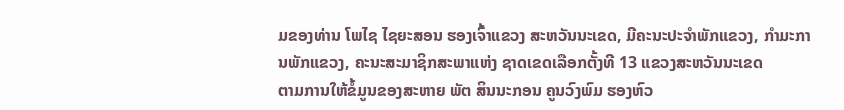ມຂອງທ່ານ ໂພໄຊ ໄຊຍະສອນ ຮອງເຈົ້າແຂວງ ສະຫວັນນະເຂດ, ມີຄະນະປະຈໍາພັກແຂວງ, ກໍາມະການພັກແຂວງ, ຄະນະສະມາຊິກສະພາແຫ່ງ ຊາດເຂດເລືອກຕັ້ງທີ 13 ແຂວງສະຫວັນນະເຂດ
ຕາມການໃຫ້ຂໍ້ມູນຂອງສະຫາຍ ພັຕ ສິນນະກອນ ຄູນວົງພົມ ຮອງຫົວ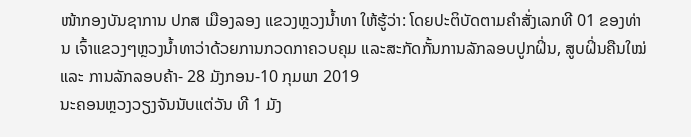ໜ້າກອງບັນຊາການ ປກສ ເມືອງລອງ ແຂວງຫຼວງນໍ້າທາ ໃຫ້ຮູ້ວ່າ: ໂດຍປະຕິບັດຕາມຄຳສັ່ງເລກທີ 01 ຂອງທ່ານ ເຈົ້າແຂວງໆຫຼວງນໍ້າທາວ່າດ້ວຍການກວດກາຄວບຄຸມ ແລະສະກັດກັ້ນການລັກລອບປູກຝິ່ນ, ສູບຝິ່ນຄືນໃໝ່ ແລະ ການລັກລອບຄ້າ- 28 ມັງກອນ-10 ກຸມພາ 2019
ນະຄອນຫຼວງວຽງຈັນນັບແຕ່ວັນ ທີ 1 ມັງ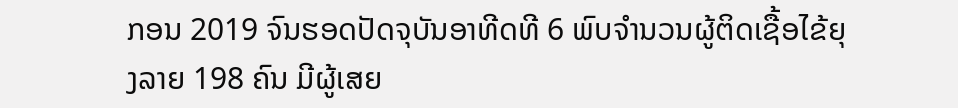ກອນ 2019 ຈົນຮອດປັດຈຸບັນອາທີດທີ 6 ພົບຈໍານວນຜູ້ຕິດເຊື້ອໄຂ້ຍຸງລາຍ 198 ຄົນ ມີຜູ້ເສຍ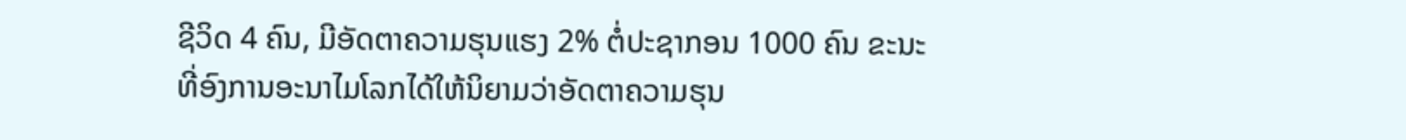ຊີວິດ 4 ຄົນ, ມີອັດຕາຄວາມຮຸນແຮງ 2% ຕໍ່ປະຊາກອນ 1000 ຄົນ ຂະນະທີ່ອົງການອະນາໄມໂລກໄດ້ໃຫ້ນິຍາມວ່າອັດຕາຄວາມຮຸນ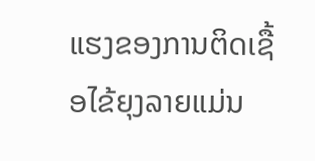ແຮງຂອງການຕິດເຊື້ອໄຂ້ຍຸງລາຍແມ່ນ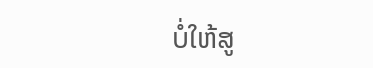ບໍ່ໃຫ້ສູ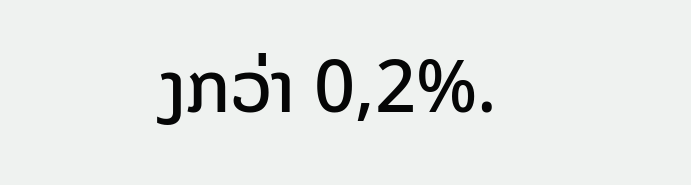ງກວ່າ 0,2%.